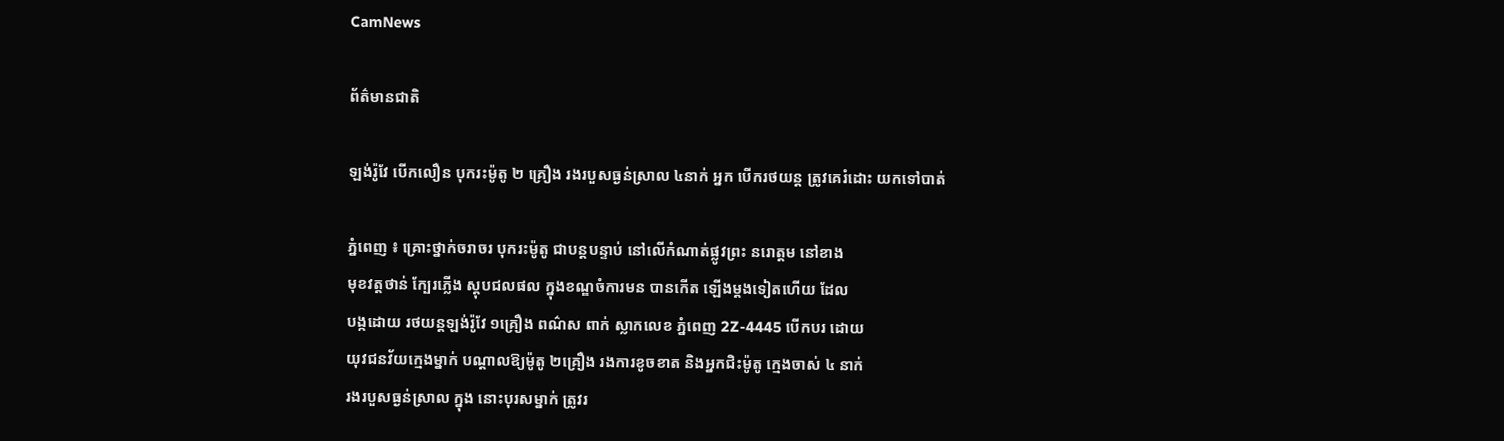CamNews

ព័ត៌មានជាតិ

ឡង់រ៉ូវែ បើកលឿន បុករះម៉ូតូ ២ គ្រឿង រងរបួសធ្ងន់ស្រាល ៤នាក់ អ្នក បើករថយន្ដ ត្រូវគេរំដោះ យកទៅបាត់

ភ្នំពេញ ៖ គ្រោះថ្នាក់ចរាចរ បុករះម៉ូតូ ជាបន្ដបន្ទាប់ នៅលើកំណាត់ផ្លូវព្រះ នរោត្ដម នៅខាង
មុខវត្ដថាន់ ក្បែរភ្លើង ស្ដុបជលផល ក្នុងខណ្ឌចំការមន បានកើត ឡើងម្ដងទៀតហើយ ដែល
បង្កដោយ រថយន្ដឡង់រ៉ូវែ ១គ្រឿង ពណ៌ស ពាក់ ស្លាកលេខ ភ្នំពេញ 2Z-4445 បើកបរ ដោយ
យុវជនវ័យក្មេងម្នាក់ បណ្ដាលឱ្យម៉ូតូ ២គ្រឿង រងការខូចខាត និងអ្នកជិះម៉ូតូ ក្មេងចាស់ ៤ នាក់
រងរបួសធ្ងន់ស្រាល ក្នុង នោះបុរសម្នាក់ ត្រូវរ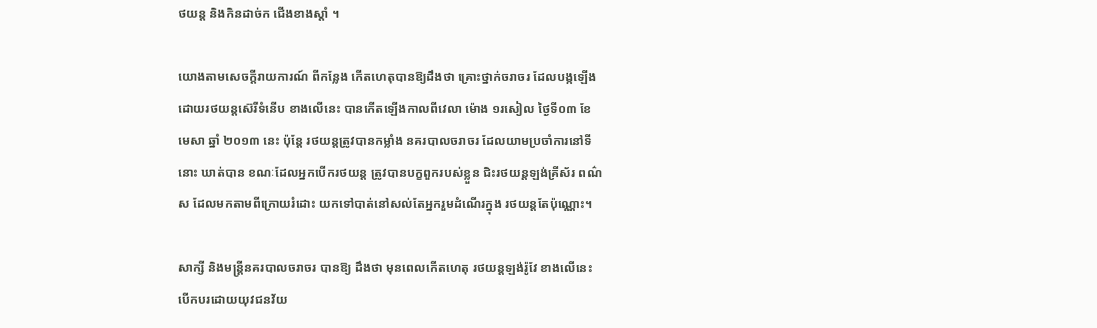ថយន្ដ និងកិនដាច់ក ជើងខាងស្ដាំ ។

យោងតាមសេចក្ដីរាយការណ៍ ពីកន្លែង កើតហេតុបានឱ្យដឹងថា គ្រោះថ្នាក់ចរាចរ ដែលបង្កឡើង
ដោយរថយន្ដស៊េរីទំនើប ខាងលើនេះ បានកើតឡើងកាលពីវេលា ម៉ោង ១រសៀល ថ្ងៃទី០៣ ខែ
មេសា ឆ្នាំ ២០១៣ នេះ ប៉ុន្ដែ រថយន្ដត្រូវបានកម្លាំង នគរបាលចរាចរ ដែលយាមប្រចាំការនៅទី
នោះ ឃាត់បាន ខណៈដែលអ្នកបើករថយន្ដ ត្រូវបានបក្ខពួករបស់ខ្លួន ជិះរថយន្ដឡង់គ្រីស័រ ពណ៌
ស ដែលមកតាមពីក្រោយរំដោះ យកទៅបាត់នៅសល់តែអ្នករួមដំណើរក្នុង រថយន្ដតែប៉ុណ្ណោះ។

សាក្សី និងមន្ដ្រីនគរបាលចរាចរ បានឱ្យ ដឹងថា មុនពេលកើតហេតុ រថយន្ដឡង់រ៉ូវែ ខាងលើនេះ
បើកបរដោយយុវជនវ័យ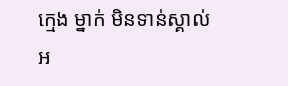ក្មេង ម្នាក់ មិនទាន់ស្គាល់អ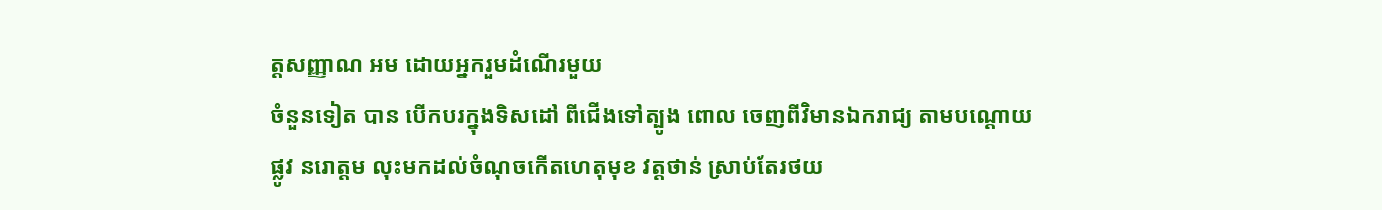ត្ដសញ្ញាណ អម ដោយអ្នករួមដំណើរមួយ
ចំនួនទៀត បាន បើកបរក្នុងទិសដៅ ពីជើងទៅត្បូង ពោល ចេញពីវិមានឯករាជ្យ តាមបណ្ដោយ
ផ្លូវ នរោត្ដម លុះមកដល់ចំណុចកើតហេតុមុខ វត្ដថាន់ ស្រាប់តែរថយ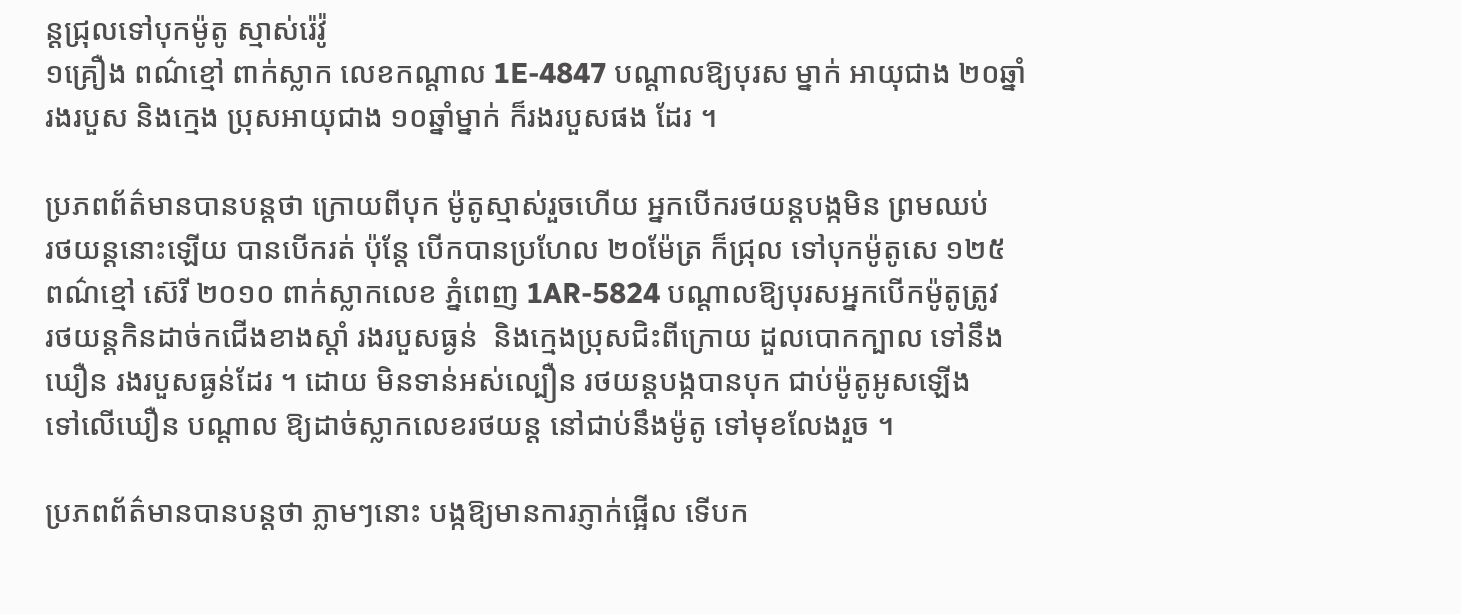ន្ដជ្រុលទៅបុកម៉ូតូ ស្មាស់រ៉េវ៉ូ
១គ្រឿង ពណ៌ខ្មៅ ពាក់ស្លាក លេខកណ្ដាល 1E-4847 បណ្ដាលឱ្យបុរស ម្នាក់ អាយុជាង ២០ឆ្នាំ
រងរបួស និងក្មេង ប្រុសអាយុជាង ១០ឆ្នាំម្នាក់ ក៏រងរបួសផង ដែរ ។

ប្រភពព័ត៌មានបានបន្ដថា ក្រោយពីបុក ម៉ូតូស្មាស់រួចហើយ អ្នកបើករថយន្ដបង្កមិន ព្រមឈប់
រថយន្ដនោះឡើយ បានបើករត់ ប៉ុន្ដែ បើកបានប្រហែល ២០ម៉ែត្រ ក៏ជ្រុល ទៅបុកម៉ូតូសេ ១២៥
ពណ៌ខ្មៅ ស៊េរី ២០១០ ពាក់ស្លាកលេខ ភ្នំពេញ 1AR-5824 បណ្ដាលឱ្យបុរសអ្នកបើកម៉ូតូត្រូវ
រថយន្ដកិនដាច់កជើងខាងស្ដាំ រងរបួសធ្ងន់  និងក្មេងប្រុសជិះពីក្រោយ ដួលបោកក្បាល ទៅនឹង
ឃឿន រងរបួសធ្ងន់ដែរ ។ ដោយ មិនទាន់អស់ល្បឿន រថយន្ដបង្កបានបុក ជាប់ម៉ូតូអូសឡើង
ទៅលើឃឿន បណ្ដាល ឱ្យដាច់ស្លាកលេខរថយន្ដ នៅជាប់នឹងម៉ូតូ ទៅមុខលែងរួច ។

ប្រភពព័ត៌មានបានបន្ដថា ភ្លាមៗនោះ បង្កឱ្យមានការភ្ញាក់ផ្អើល ទើបក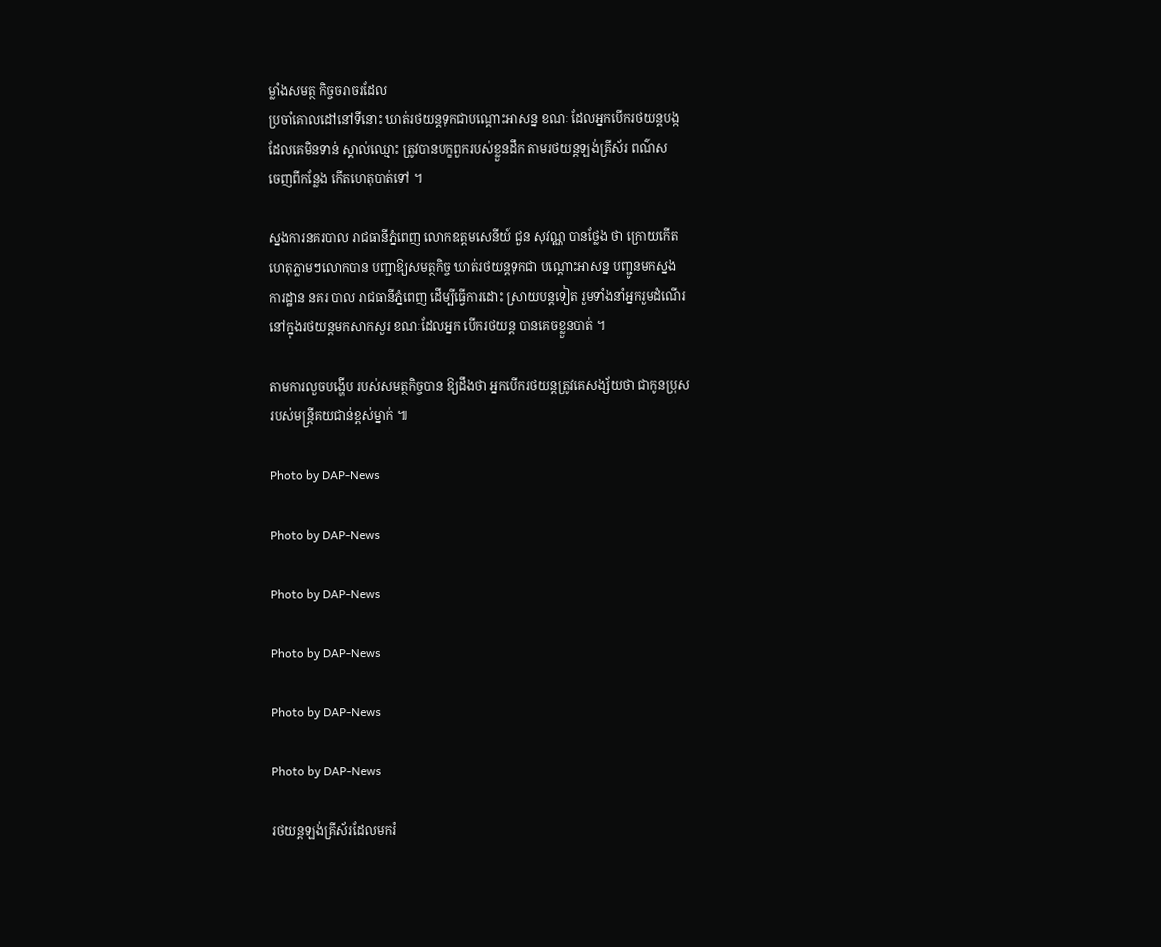ម្លាំងសមត្ថ កិច្ចចរាចរដែល
ប្រចាំគោលដៅនៅទីនោះ ឃាត់រថយន្ដទុកជាបណ្ដោះអាសន្ន ខណៈ ដែលអ្នកបើករថយន្ដបង្ក
ដែលគេមិនទាន់ ស្គាល់ឈ្មោះ ត្រូវបានបក្ខពួករបស់ខ្លួនដឹក តាមរថយន្ដឡង់គ្រីស័រ ពណ៌ស
ចេញពីកន្លែង កើតហេតុបាត់ទៅ ។

ស្នងការនគរបាល រាជធានីភ្នំពេញ លោកឧត្ដមសេនីយ៍ ជួន សុវណ្ណ បានថ្លែង ថា ក្រោយកើត
ហេតុភ្លាមៗលោកបាន បញ្ជាឱ្យសមត្ថកិច្ច ឃាត់រថយន្ដទុកជា បណ្ដោះអាសន្ន បញ្ជូនមកស្នង
ការដ្ឋាន នគរ បាល រាជធានីភ្នំពេញ ដើម្បីធ្វើការដោះ ស្រាយបន្ដទៀត រួមទាំងនាំអ្នករួមដំណើរ
នៅក្នុងរថយន្ដមកសាកសួរ ខណៈដែលអ្នក បើករថយន្ដ បានគេចខ្លួនបាត់ ។

តាមការលួចបង្ហើប របស់សមត្ថកិច្ចបាន ឱ្យដឹងថា អ្នកបើករថយន្ដត្រូវគេសង្ស័យថា ជាកូនប្រុស
របស់មន្ដ្រីគយជាន់ខ្ពស់ម្នាក់ ៕

Photo by DAP-News

Photo by DAP-News

Photo by DAP-News

Photo by DAP-News

Photo by DAP-News

Photo by DAP-News

រថយន្តឡង់គ្រីស័រដែលមករំ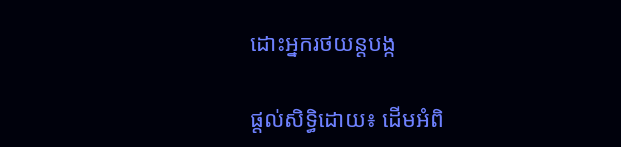ដោះអ្នករថយន្តបង្ក

ផ្តល់សិទ្ធិដោយ៖ ដើមអំពិ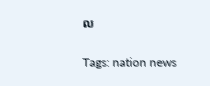ល


Tags: nation news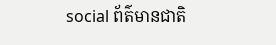social ព័ត៌មានជាតិ